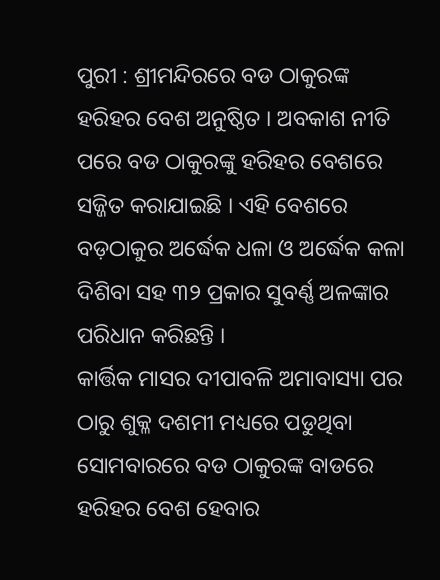ପୁରୀ : ଶ୍ରୀମନ୍ଦିରରେ ବଡ ଠାକୁରଙ୍କ ହରିହର ବେଶ ଅନୁଷ୍ଠିତ । ଅବକାଶ ନୀତି ପରେ ବଡ ଠାକୁରଙ୍କୁ ହରିହର ବେଶରେ ସଜ୍ଜିତ କରାଯାଇଛି । ଏହି ବେଶରେ ବଡ଼ଠାକୁର ଅର୍ଦ୍ଧେକ ଧଳା ଓ ଅର୍ଦ୍ଧେକ କଳା ଦିଶିବା ସହ ୩୨ ପ୍ରକାର ସୁବର୍ଣ୍ଣ ଅଳଙ୍କାର ପରିଧାନ କରିଛନ୍ତି ।
କାର୍ତ୍ତିକ ମାସର ଦୀପାବଳି ଅମାବାସ୍ୟା ପର ଠାରୁ ଶୁକ୍ଳ ଦଶମୀ ମଧ୍ୟରେ ପଡୁଥିବା ସୋମବାରରେ ବଡ ଠାକୁରଙ୍କ ବାଡରେ ହରିହର ବେଶ ହେବାର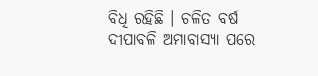ବିଧି ରହିଛି । ଚଳିତ ବର୍ଷ ଦୀପାବଳି ଅମାବାସ୍ୟା ପରେ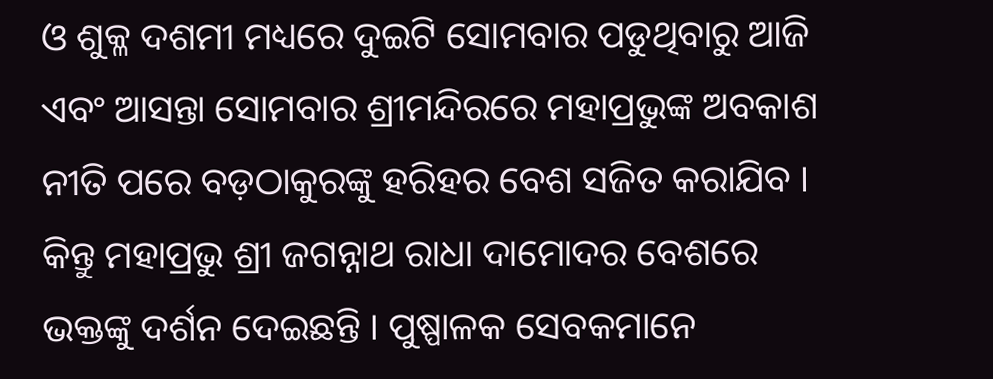ଓ ଶୁକ୍ଳ ଦଶମୀ ମଧ୍ୟରେ ଦୁଇଟି ସୋମବାର ପଡୁଥିବାରୁ ଆଜି ଏବଂ ଆସନ୍ତା ସୋମବାର ଶ୍ରୀମନ୍ଦିରରେ ମହାପ୍ରଭୁଙ୍କ ଅବକାଶ ନୀତି ପରେ ବଡ଼ଠାକୁରଙ୍କୁ ହରିହର ବେଶ ସଜିତ କରାଯିବ ।
କିନ୍ତୁ ମହାପ୍ରଭୁ ଶ୍ରୀ ଜଗନ୍ନାଥ ରାଧା ଦାମୋଦର ବେଶରେ ଭକ୍ତଙ୍କୁ ଦର୍ଶନ ଦେଇଛନ୍ତି । ପୁଷ୍ପାଳକ ସେବକମାନେ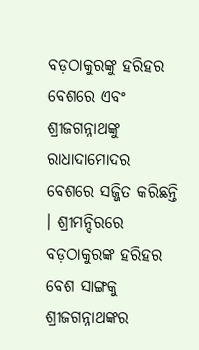ବଡ଼ଠାକୁରଙ୍କୁ ହରିହର ବେଶରେ ଏବଂ ଶ୍ରୀଜଗନ୍ନାଥଙ୍କୁ ରାଧାଦାମୋଦର ବେଶରେ ସଜ୍ଜିତ କରିଛନ୍ତି । ଶ୍ରୀମନ୍ଦିରରେ ବଡ଼ଠାକୁରଙ୍କ ହରିହର ବେଶ ସାଙ୍ଗକୁ ଶ୍ରୀଜଗନ୍ନାଥଙ୍କର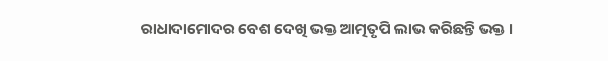ରାଧାଦାମୋଦର ବେଶ ଦେଖି ଭକ୍ତ ଆତ୍ମତୃପି ଲାଭ କରିଛନ୍ତି ଭକ୍ତ ।